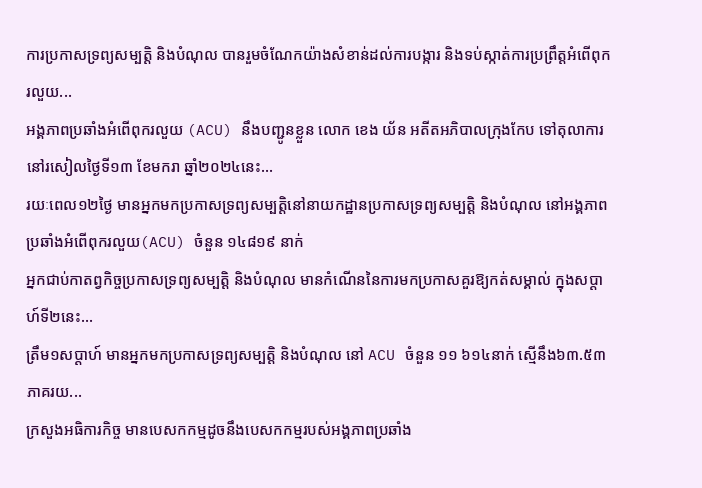ការប្រកាសទ្រព្យសម្បត្តិ និងបំណុល បានរួមចំណែកយ៉ាងសំខាន់ដល់ការបង្ការ និងទប់ស្កាត់ការប្រព្រឹត្តអំពើពុករលួយ...
អង្គភាពប្រឆាំងអំពើពុករលួយ (ACU) នឹងបញ្ជូនខ្លួន លោក ខេង យ័ន អតីតអភិបាលក្រុងកែប ទៅតុលាការ នៅរសៀលថ្ងៃទី១៣ ខែមករា ឆ្នាំ២០២៤នេះ...
រយៈពេល១២ថ្ងៃ មានអ្នកមកប្រកាសទ្រព្យសម្បត្តិនៅនាយកដ្ឋានប្រកាសទ្រព្យសម្បត្តិ និងបំណុល នៅអង្គភាពប្រឆាំងអំពើពុករលួយ(ACU) ចំនួន ១៤៨១៩ នាក់
អ្នកជាប់កាតព្វកិច្ចប្រកាសទ្រព្យសម្បត្តិ និងបំណុល មានកំណើននៃការមកប្រកាសគួរឱ្យកត់សម្គាល់ ក្នុងសប្ដាហ៍ទី២នេះ...
ត្រឹម១សប្ដាហ៍ មានអ្នកមកប្រកាសទ្រព្យសម្បត្តិ និងបំណុល នៅ ACU ចំនួន ១១ ៦១៤នាក់ ស្មើនឹង៦៣.៥៣ភាគរយ...
ក្រសួងអធិការកិច្ច មានបេសកកម្មដូចនឹងបេសកកម្មរបស់អង្គភាពប្រឆាំង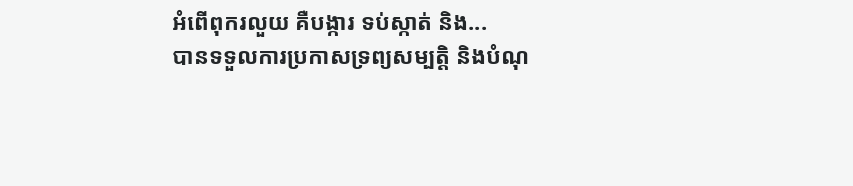អំពើពុករលួយ គឺបង្ការ ទប់ស្កាត់ និង...
បានទទួលការប្រកាសទ្រព្យសម្បត្តិ និងបំណុ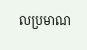លប្រមាណ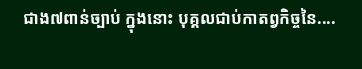ជាង៧ពាន់ច្បាប់ ក្នុងនោះ បុគ្គលជាប់កាតព្វកិច្ចនៃ....